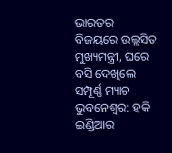ଭାରତର ବିଜୟରେ ଉଲ୍ଲସିତ ମୁଖ୍ୟମନ୍ତ୍ରୀ, ଘରେ ବସି ଦେଖିଲେ ସମ୍ପୂର୍ଣ୍ଣ ମ୍ୟାଚ
ଭୁବନେଶ୍ୱର: ହକି ଇଣ୍ଡିଆର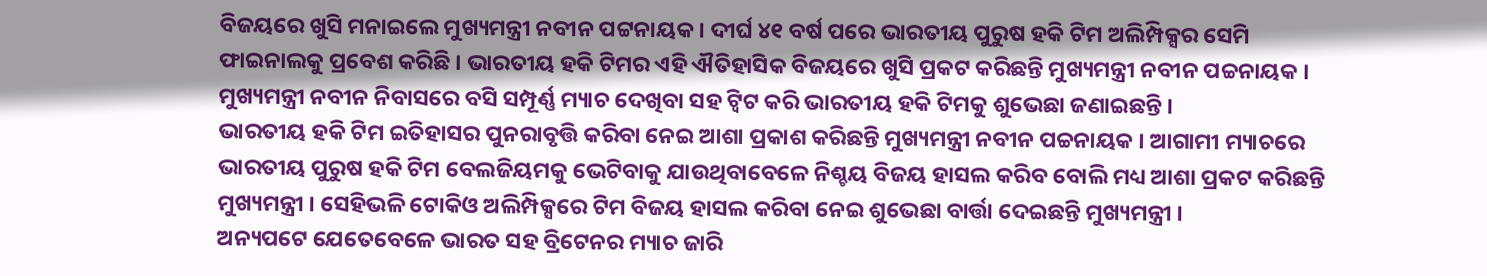ବିଜୟରେ ଖୁସି ମନାଇଲେ ମୁଖ୍ୟମନ୍ତ୍ରୀ ନବୀନ ପଟ୍ଟନାୟକ । ଦୀର୍ଘ ୪୧ ବର୍ଷ ପରେ ଭାରତୀୟ ପୁରୁଷ ହକି ଟିମ ଅଲିମ୍ପିକ୍ସର ସେମି ଫାଇନାଲକୁ ପ୍ରବେଶ କରିଛି । ଭାରତୀୟ ହକି ଟିମର ଏହି ଐତିହାସିକ ବିଜୟରେ ଖୁସି ପ୍ରକଟ କରିଛନ୍ତି ମୁଖ୍ୟମନ୍ତ୍ରୀ ନବୀନ ପଚ୍ଚନାୟକ । ମୁଖ୍ୟମନ୍ତ୍ରୀ ନବୀନ ନିବାସରେ ବସି ସମ୍ପୂର୍ଣ୍ଣ ମ୍ୟାଚ ଦେଖିବା ସହ ଟ୍ୱିଟ କରି ଭାରତୀୟ ହକି ଟିମକୁ ଶୁଭେଛା ଜଣାଇଛନ୍ତି ।
ଭାରତୀୟ ହକି ଟିମ ଇତିହାସର ପୁନରାବୃତ୍ତି କରିବା ନେଇ ଆଶା ପ୍ରକାଶ କରିଛନ୍ତି ମୁଖ୍ୟମନ୍ତ୍ରୀ ନବୀନ ପଚ୍ଚନାୟକ । ଆଗାମୀ ମ୍ୟାଚରେ ଭାରତୀୟ ପୁରୁଷ ହକି ଟିମ ବେଲଜିୟମକୁ ଭେଟିବାକୁ ଯାଉଥିବାବେଳେ ନିଶ୍ଚୟ ବିଜୟ ହାସଲ କରିବ ବୋଲି ମଧ୍ୟ ଆଶା ପ୍ରକଟ କରିଛନ୍ତି ମୁଖ୍ୟମନ୍ତ୍ରୀ । ସେହିଭଳି ଟୋକିଓ ଅଲିମ୍ପିକ୍ସରେ ଟିମ ବିଜୟ ହାସଲ କରିବା ନେଇ ଶୁଭେଛା ବାର୍ତ୍ତା ଦେଇଛନ୍ତି ମୁଖ୍ୟମନ୍ତ୍ରୀ ।
ଅନ୍ୟପଟେ ଯେତେବେଳେ ଭାରତ ସହ ବ୍ରିଟେନର ମ୍ୟାଚ ଜାରି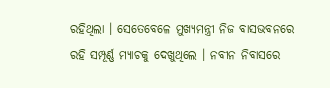ରହିଥିଲା । ସେତେବେଳେ ମୁଖ୍ୟମନ୍ତ୍ରୀ ନିଜ ବାସଭବନରେ ରହି ସମ୍ପୂର୍ଣ୍ଣ ମ୍ୟାଚକୁ ଦେଖୁଥିଲେ । ନବୀନ ନିବାସରେ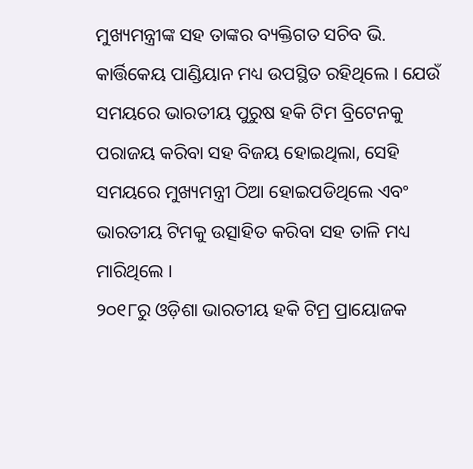ମୁଖ୍ୟମନ୍ତ୍ରୀଙ୍କ ସହ ତାଙ୍କର ବ୍ୟକ୍ତିଗତ ସଚିବ ଭି. କାର୍ତ୍ତିକେୟ ପାଣ୍ଡିୟାନ ମଧ୍ୟ ଉପସ୍ଥିତ ରହିଥିଲେ । ଯେଉଁ ସମୟରେ ଭାରତୀୟ ପୁରୁଷ ହକି ଟିମ ବ୍ରିଟେନକୁ ପରାଜୟ କରିବା ସହ ବିଜୟ ହୋଇଥିଲା, ସେହି ସମୟରେ ମୁଖ୍ୟମନ୍ତ୍ରୀ ଠିଆ ହୋଇପଡିଥିଲେ ଏବଂ ଭାରତୀୟ ଟିମକୁ ଉତ୍ସାହିତ କରିବା ସହ ତାଳି ମଧ୍ୟ ମାରିଥିଲେ ।
୨୦୧୮ରୁ ଓଡ଼ିଶା ଭାରତୀୟ ହକି ଟିମ୍ର ପ୍ରାୟୋଜକ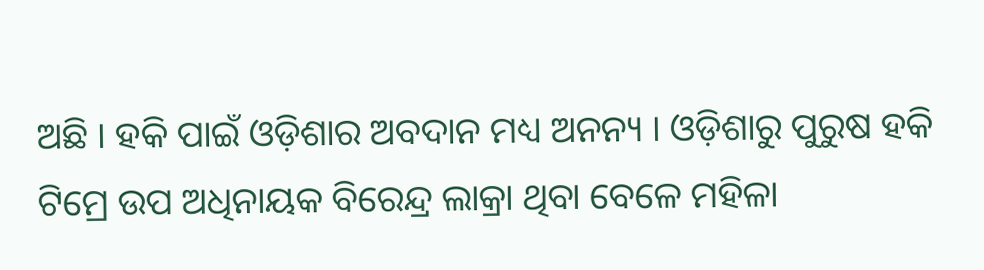ଅଛି । ହକି ପାଇଁ ଓଡ଼ିଶାର ଅବଦାନ ମଧ୍ୟ ଅନନ୍ୟ । ଓଡ଼ିଶାରୁ ପୁରୁଷ ହକି ଟିମ୍ରେ ଉପ ଅଧିନାୟକ ବିରେନ୍ଦ୍ର ଲାକ୍ରା ଥିବା ବେଳେ ମହିଳା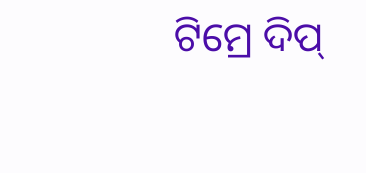ଟିମ୍ରେ ଦିପ୍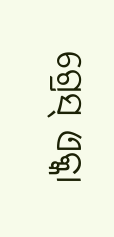ଗ୍ରେସ୍ ଏକ୍କା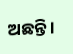ଅଛନ୍ତି ।